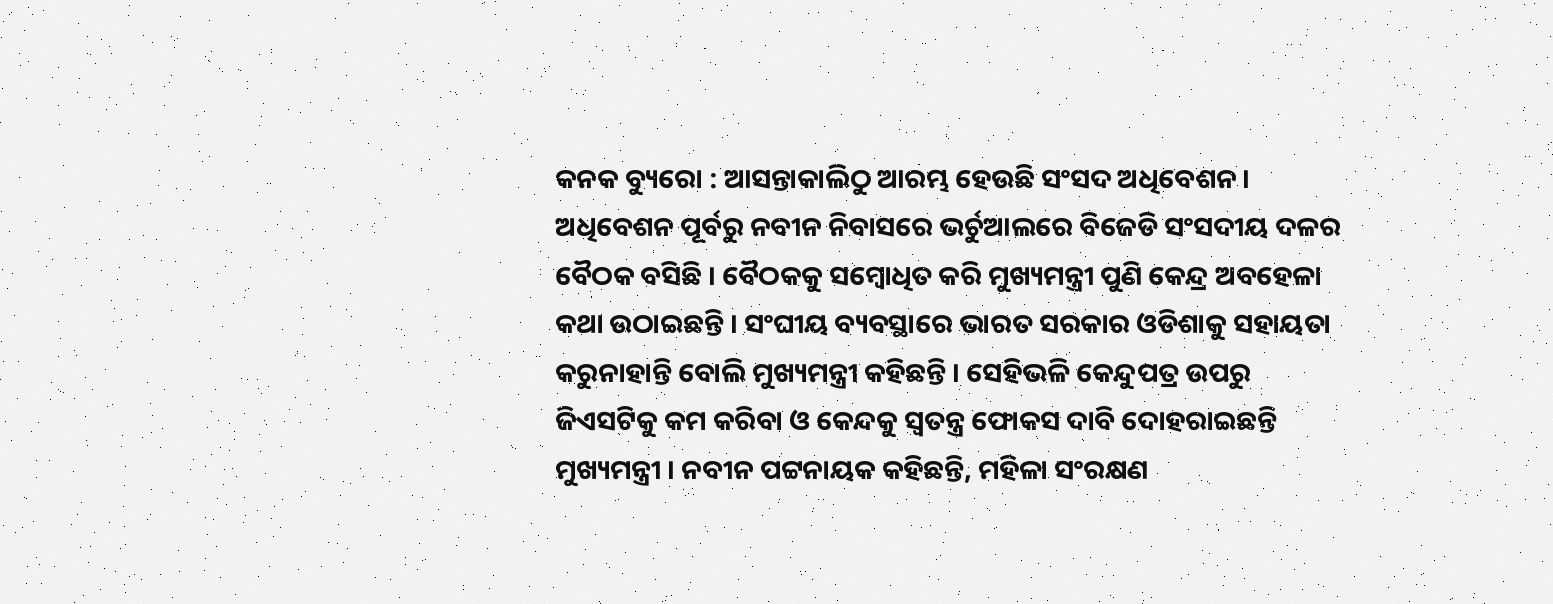କନକ ବ୍ୟୁରୋ : ଆସନ୍ତାକାଲିଠୁ ଆରମ୍ଭ ହେଉଛି ସଂସଦ ଅଧିବେଶନ । ଅଧିବେଶନ ପୂର୍ବରୁ ନବୀନ ନିବାସରେ ଭର୍ଚୁଆଲରେ ବିଜେଡି ସଂସଦୀୟ ଦଳର ବୈଠକ ବସିଛି । ବୈଠକକୁ ସମ୍ବୋଧିତ କରି ମୁଖ୍ୟମନ୍ତ୍ରୀ ପୁଣି କେନ୍ଦ୍ର ଅବହେଳା କଥା ଉଠାଇଛନ୍ତି । ସଂଘୀୟ ବ୍ୟବସ୍ଥାରେ ଭାରତ ସରକାର ଓଡିଶାକୁ ସହାୟତା କରୁନାହାନ୍ତି ବୋଲି ମୁଖ୍ୟମନ୍ତ୍ରୀ କହିଛନ୍ତି । ସେହିଭଳି କେନ୍ଦୁପତ୍ର ଉପରୁ ଜିଏସଟିକୁ କମ କରିବା ଓ କେନ୍ଦକୁ ସ୍ୱତନ୍ତ୍ର ଫୋକସ ଦାବି ଦୋହରାଇଛନ୍ତି ମୁଖ୍ୟମନ୍ତ୍ରୀ । ନବୀନ ପଟ୍ଟନାୟକ କହିଛନ୍ତି, ମହିଳା ସଂରକ୍ଷଣ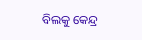ବିଲକୁ କେନ୍ଦ୍ର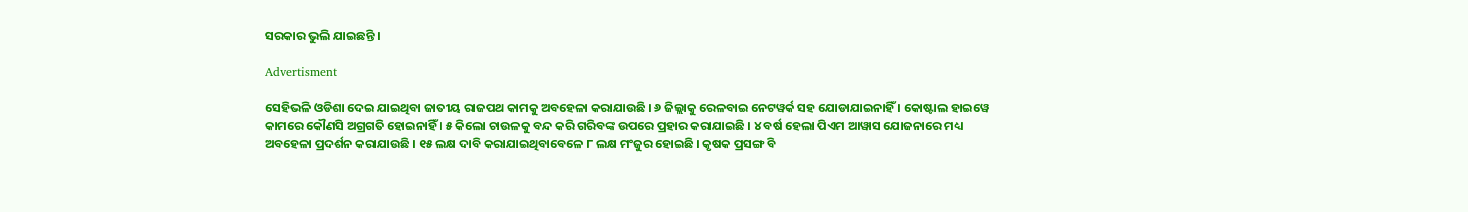ସରକାର ଭୁଲି ଯାଇଛନ୍ତି ।

Advertisment

ସେହିଭଳି ଓଡିଶା ଦେଇ ଯାଇଥିବା ଜାତୀୟ ରାଜପଥ କାମକୁ ଅବହେଳା କରାଯାଉଛି । ୬ ଜିଲ୍ଲାକୁ ରେଳବାଇ ନେଟୱର୍କ ସହ ଯୋଡାଯାଇନାହିଁ । କୋଷ୍ଟାଲ ହାଇୱେ କାମରେ କୌଣସି ଅଗ୍ରଗତି ହୋଇନାହିଁ । ୫ କିଲୋ ଚାଉଳକୁ ବନ୍ଦ କରି ଗରିବଙ୍କ ଉପରେ ପ୍ରହାର କରାଯାଇଛି । ୪ ବର୍ଷ ହେଲା ପିଏମ ଆୱାସ ଯୋଜନାରେ ମଧ୍ୟ ଅବହେଳା ପ୍ରଦର୍ଶନ କରାଯାଉଛି । ୧୫ ଲକ୍ଷ ଦାବି କରାଯାଇଥିବାବେଳେ ୮ ଲକ୍ଷ ମଂଜୁର ହୋଇଛି । କୃଷକ ପ୍ରସଙ୍ଗ ବି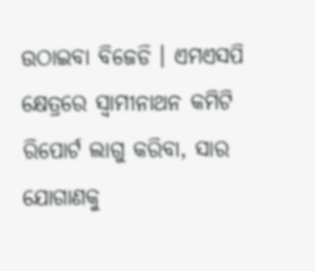ଉଠାଇବା ବିଜେଡି । ଏମଏସପି କ୍ଷେତ୍ରରେ ସ୍ୱାମୀନାଥନ କମିଟି ରିପୋର୍ଟ ଲାଗୁ କରିବା, ସାର ଯୋଗାଣକୁ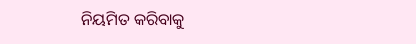ନିୟମିତ କରିବାକୁ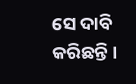ସେ ଦାବି କରିଛନ୍ତି ।